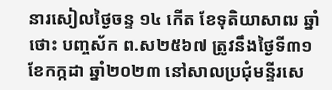នារសៀលថ្ងៃចន្ទ ១៤ កើត ខែទុតិយាសាឍ ឆ្នាំថោះ បញ្ចស័ក ព.ស២៥៦៧ ត្រូវនឹងថ្ងៃទី៣១ ខែកក្កដា ឆ្នាំ២០២៣ នៅសាលប្រជុំមន្ទីរសេ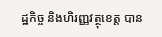ដ្ឋកិច្ច និងហិរញ្ញវត្ថុខេត្ត បាន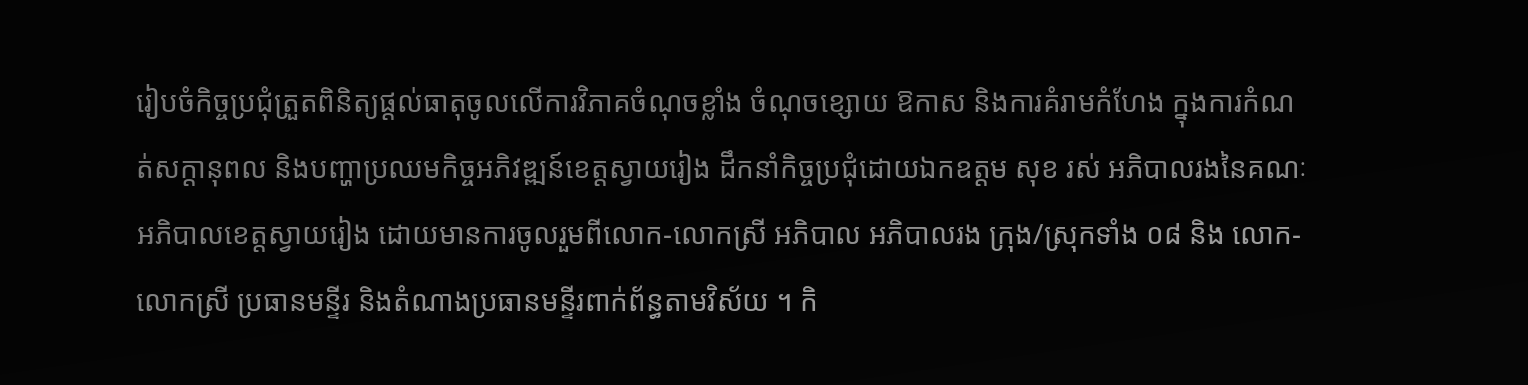រៀបចំកិច្ចប្រជុំត្រួតពិនិត្យផ្ដល់ធាតុចូលលើការវិភាគចំណុចខ្លាំង ចំណុចខ្សោយ ឱកាស និងការគំរាមកំហែង ក្នុងការកំណត់សក្ដានុពល និងបញ្ហាប្រឈមកិច្ចអភិវឌ្ឍន៍ខេត្តស្វាយរៀង ដឹកនាំកិច្ចប្រជុំដោយឯកឧត្តម សុខ រស់ អភិបាលរងនៃគណៈអភិបាលខេត្តស្វាយរៀង ដោយមានការចូលរួមពីលោក-លោកស្រី អភិបាល អភិបាលរង ក្រុង/ស្រុកទាំង ០៨ និង លោក-លោកស្រី ប្រធានមន្ទីរ និងតំណាងប្រធានមន្ទីរពាក់ព័ន្ធតាមវិស័យ ។ កិ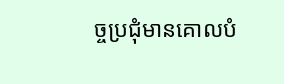ច្ចប្រជុំមានគោលបំ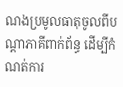ណងប្រមូលធាតុចូលពីបណ្ដាភាគីពាក់ព័ន្ធ ដើម្បីកំណត់ការ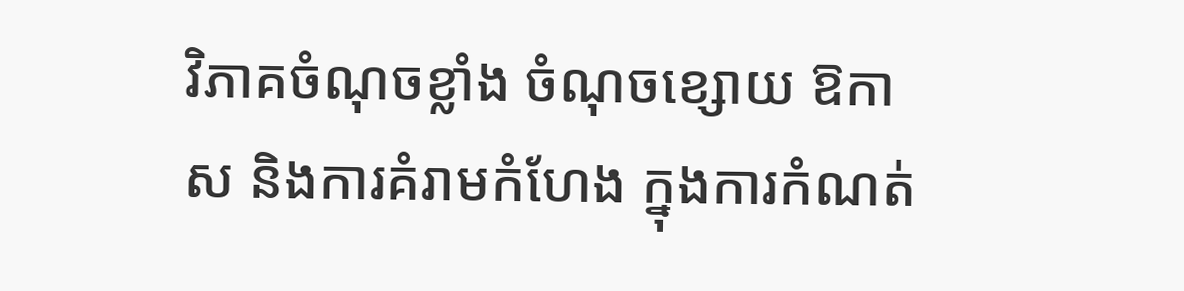វិភាគចំណុចខ្លាំង ចំណុចខ្សោយ ឱកាស និងការគំរាមកំហែង ក្នុងការកំណត់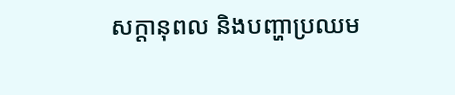សក្ដានុពល និងបញ្ហាប្រឈម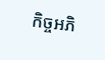កិច្ចអភិ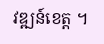វឌ្ឍន៍ខេត្ត ។